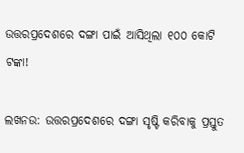ଉତ୍ତରପ୍ରଦେଶରେ ଦଙ୍ଗା ପାଇଁ ଆସିଥିଲା ୧୦୦ କୋଟି ଟଙ୍କା!

ଲଖନଉ: ଉତ୍ତରପ୍ରଦେଶରେ ଦଙ୍ଗା ସୃଷ୍ଟି କରିବାକୁ ପ୍ରସ୍ତୁତ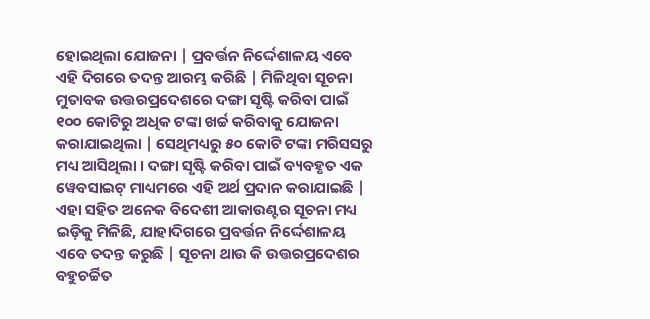ହୋଇଥିଲା ଯୋଜନା | ପ୍ରବର୍ତ୍ତନ ନିର୍ଦ୍ଦେଶାଳୟ ଏବେ ଏହି ଦିଗରେ ତଦନ୍ତ ଆରମ୍ଭ କରିଛି | ମିଳିଥିବା ସୂଚନା ମୁତାବକ ଉତ୍ତରପ୍ରଦେଶରେ ଦଙ୍ଗା ସୃଷ୍ଟି କରିବା ପାଇଁ ୧୦୦ କୋଟିରୁ ଅଧିକ ଟଙ୍କା ଖର୍ଚ୍ଚ କରିବାକୁ ଯୋଜନା କରାଯାଇଥିଲା | ସେଥିମଧ୍ୟରୁ ୫୦ କୋଟି ଟଙ୍କା ମରିସସରୁ ମଧ୍ୟ ଆସିଥିଲା । ଦଙ୍ଗା ସୃଷ୍ଟି କରିବା ପାଇଁ ବ୍ୟବହୃତ ଏକ ୱେବସାଇଟ୍ ମାଧ୍ୟମରେ ଏହି ଅର୍ଥ ପ୍ରଦାନ କରାଯାଇଛି | ଏହା ସହିତ ଅନେକ ବିଦେଶୀ ଆକାଉଣ୍ଟର ସୂଚନା ମଧ୍ୟ ଇଡ଼ିକୁ ମିଳିଛି, ଯାହାଦିଗରେ ପ୍ରବର୍ତ୍ତନ ନିର୍ଦ୍ଦେଶାଳୟ ଏବେ ତଦନ୍ତ କରୁଛି | ସୂଚନା ଥାଉ କି ଉତ୍ତରପ୍ରଦେଶର ବହୁଚର୍ଚ୍ଚିତ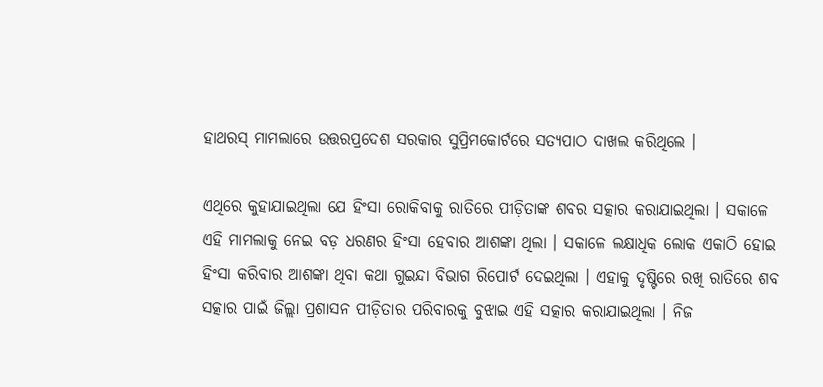ହାଥରସ୍ ମାମଲାରେ ଉତ୍ତରପ୍ରଦେଶ ସରକାର ସୁପ୍ରିମକୋର୍ଟରେ ସତ୍ୟପାଠ ଦାଖଲ କରିଥିଲେ ।

ଏଥିରେ କୁହାଯାଇଥିଲା ଯେ ହିଂସା ରୋକିବାକୁ ରାତିରେ ପୀଡ଼ିତାଙ୍କ ଶବର ସତ୍କାର କରାଯାଇଥିଲା । ସକାଳେ ଏହି ମାମଲାକୁ ନେଇ ବଡ଼ ଧରଣର ହିଂସା ହେବାର ଆଶଙ୍କା ଥିଲା । ସକାଳେ ଲକ୍ଷାଧିକ ଲୋକ ଏକାଠି ହୋଇ ହିଂସା କରିବାର ଆଶଙ୍କା ଥିବା କଥା ଗୁଇନ୍ଦା ବିଭାଗ ରିପୋର୍ଟ ଦେଇଥିଲା । ଏହାକୁ ଦୃଷ୍ଟିରେ ରଖି ରାତିରେ ଶବ ସତ୍କାର ପାଇଁ ଜିଲ୍ଲା ପ୍ରଶାସନ ପୀଡ଼ିତାର ପରିବାରକୁ ବୁଝାଇ ଏହି ସତ୍କାର କରାଯାଇଥିଲା । ନିଜ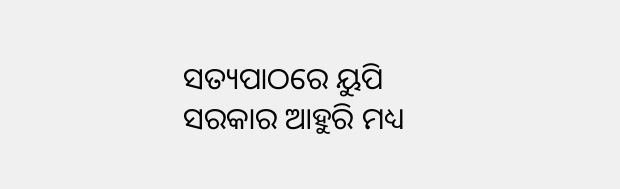ସତ୍ୟପାଠରେ ୟୁପି ସରକାର ଆହୁରି ମଧ୍ୟ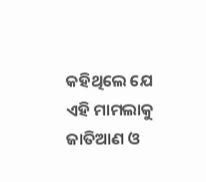କହିଥିଲେ ଯେ ଏହି ମାମଲାକୁ ଜାତିଆଣ ଓ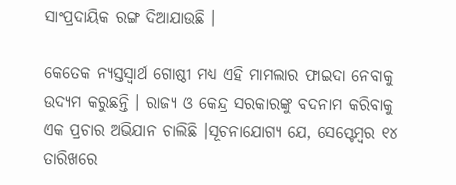ସାଂପ୍ରଦାୟିକ ରଙ୍ଗ ଦିଆଯାଉଛି ।

କେତେକ ନ୍ୟସ୍ତସ୍ବାର୍ଥ ଗୋଷ୍ଠୀ ମଧ୍ୟ ଏହି ମାମଲାର ଫାଇଦା ନେବାକୁ ଉଦ୍ୟମ କରୁଛନ୍ତି । ରାଜ୍ୟ ଓ କେନ୍ଦ୍ର ସରକାରଙ୍କୁ ବଦନାମ କରିବାକୁ ଏକ ପ୍ରଚାର ଅଭିଯାନ ଚାଲିଛି ।ସୂଚନାଯୋଗ୍ୟ ଯେ, ସେପ୍ଟେମ୍ବର ୧୪ ତାରିଖରେ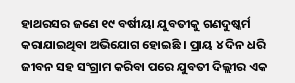ହାଥରସର ଜଣେ ୧୯ ବର୍ଷୀୟା ଯୁବତୀକୁ ଗଣଦୁଷ୍କର୍ମ କରାଯାଇଥିବା ଅଭିଯୋଗ ହୋଇଛି । ପ୍ରାୟ ୪ ଦିନ ଧରି ଜୀବନ ସହ ସଂଗ୍ରାମ କରିବା ପରେ ଯୁବତୀ ଦିଲ୍ଲୀର ଏକ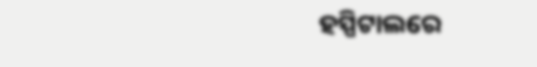ହସ୍ପିଟାଲରେ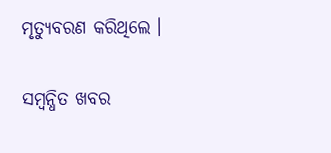ମୃତ୍ୟୁବରଣ କରିଥିଲେ ।

ସମ୍ବନ୍ଧିତ ଖବର